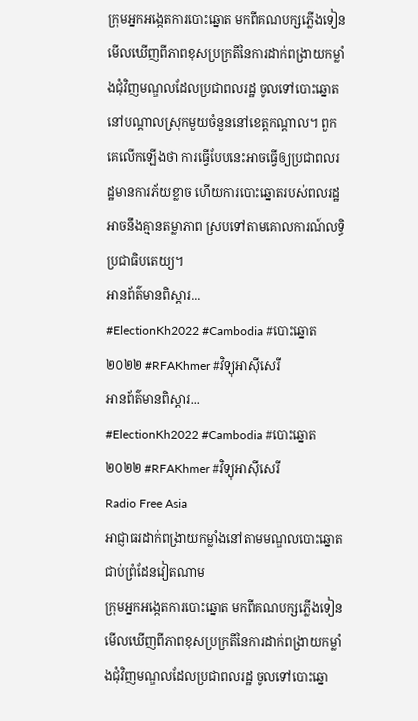ក្រុមអ្នកអង្កេតការបោះឆ្នោត មកពីគណបក្សភ្លើងទៀន មើលឃើញពីភាពខុសប្រក្រតីនៃការដាក់ពង្រាយកម្លាំងជុំវិញមណ្ឌលដែលប្រជាពលរដ្ឋ ចូលទៅបោះឆ្នោត នៅបណ្ដាលស្រុកមួយចំនួននៅខេត្តកណ្ដាល។ ពួកគេលើកឡើងថា ការធ្វើបែបនេះអាចធ្វើឲ្យប្រជាពលរដ្ឋមានការភ័យខ្លាច ហើយការបោះឆ្នោតរបស់ពលរដ្ឋអាចនឹងគ្មានតម្លាភាព ស្របទៅតាមគោលការណ៍លទ្ធិប្រជាធិបតេយ្យ។
អានព័ត៌មានពិស្ដារ...
#ElectionKh2022 #Cambodia #បោះឆ្នោត២០២២ #RFAKhmer #វិទ្យុអាស៊ីសេរី
អានព័ត៌មានពិស្ដារ...
#ElectionKh2022 #Cambodia #បោះឆ្នោត២០២២ #RFAKhmer #វិទ្យុអាស៊ីសេរី
Radio Free Asia
អាជ្ញាធរដាក់ពង្រាយកម្លាំងនៅតាមមណ្ឌលបោះឆ្នោតជាប់ព្រំដែនវៀតណាម
ក្រុមអ្នកអង្កេតការបោះឆ្នោត មកពីគណបក្សភ្លើងទៀន មើលឃើញពីភាពខុសប្រក្រតីនៃការដាក់ពង្រាយកម្លាំងជុំវិញមណ្ឌលដែលប្រជាពលរដ្ឋ ចូលទៅបោះឆ្នោ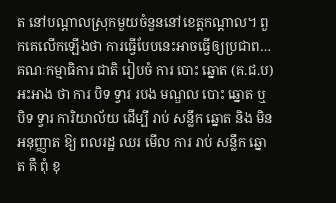ត នៅបណ្ដាលស្រុកមួយចំនួននៅខេត្តកណ្ដាល។ ពួកគេលើកឡើងថា ការធ្វើបែបនេះអាចធ្វើឲ្យប្រជាព…
គណៈកម្មាធិការ ជាតិ រៀបចំ ការ បោះ ឆ្នោត (គ.ជ.ប) អះអាង ថា ការ បិទ ទ្វារ របង មណ្ឌល បោះ ឆ្នោត ឬ បិទ ទ្វារ ការិយាល័យ ដើម្បី រាប់ សន្លឹក ឆ្នោត និង មិន អនុញ្ញាត ឱ្យ ពលរដ្ឋ ឈរ មើល ការ រាប់ សន្លឹក ឆ្នោត គឺ ពុំ ខុ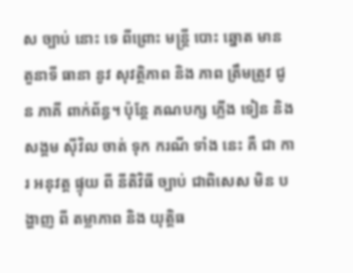ស ច្បាប់ នោះ ទេ ពីព្រោះ មន្ត្រី បោះ ឆ្នោត មាន តួនាទី ធានា នូវ សុវត្ថិភាព និង ភាព ត្រឹមត្រូវ ជូន ភាគី ពាក់ព័ន្ធ។ ប៉ុន្តែ គណបក្ស ភ្លើង ទៀន និង សង្គម ស៊ីវិល ចាត់ ទុក ករណី ទាំង នេះ គឺ ជា ការ អនុវត្ត ផ្ទុយ ពី នីតិវិធី ច្បាប់ ជាពិសេស មិន បង្ហាញ ពី តម្លាភាព និង យុត្តិធ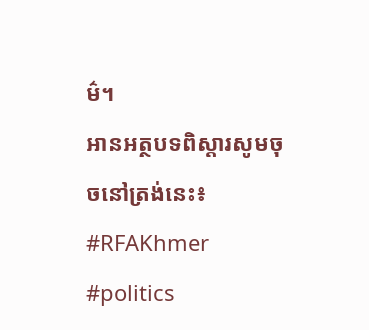ម៌។
អានអត្ថបទពិស្តារសូមចុចនៅត្រង់នេះ៖
#RFAKhmer #politics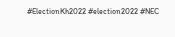#ElectionKh2022 #election2022 #NEC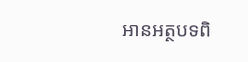អានអត្ថបទពិ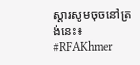ស្តារសូមចុចនៅត្រង់នេះ៖
#RFAKhmer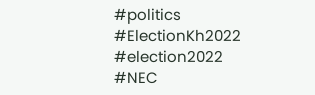#politics #ElectionKh2022 #election2022 #NEC